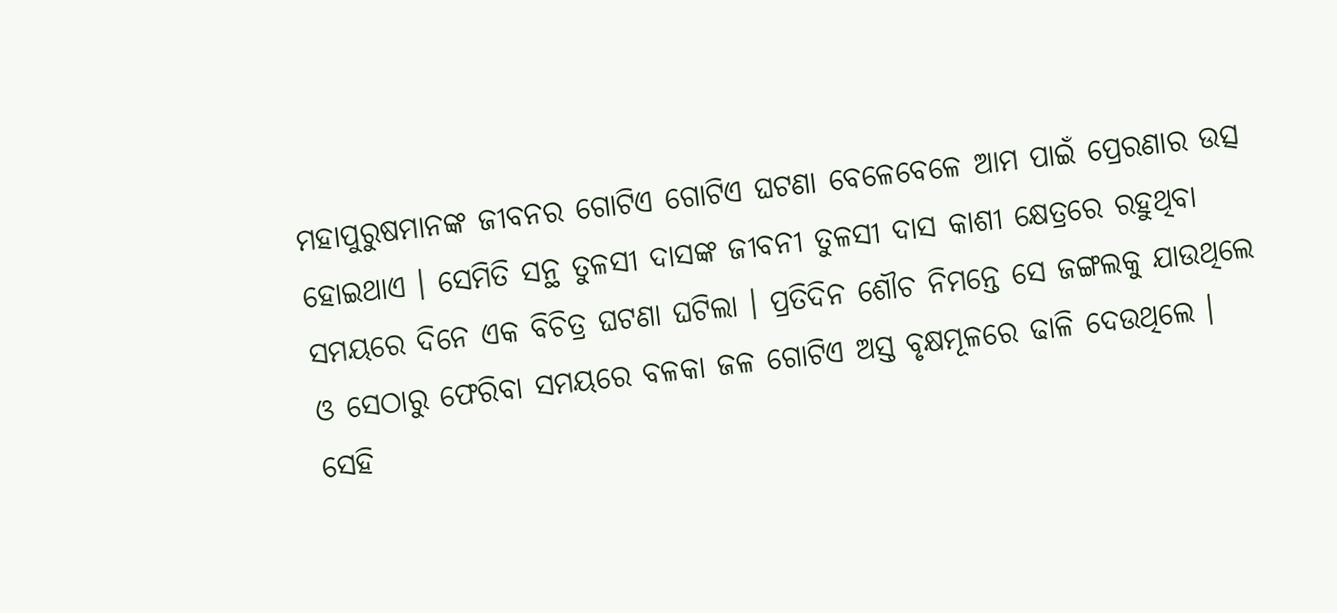ମହାପୁରୁଷମାନଙ୍କ ଜୀବନର ଗୋଟିଏ ଗୋଟିଏ ଘଟଣା ବେଳେବେଳେ ଆମ ପାଇଁ ପ୍ରେରଣାର ଉତ୍ସ ହୋଇଥାଏ । ସେମିତି ସନ୍ଥ ତୁଳସୀ ଦାସଙ୍କ ଜୀବନୀ ତୁଳସୀ ଦାସ କାଶୀ କ୍ଷେତ୍ରରେ ରହୁଥିବା ସମୟରେ ଦିନେ ଏକ ବିଚିତ୍ର ଘଟଣା ଘଟିଲା । ପ୍ରତିଦିନ ଶୌଚ ନିମନ୍ତେ ସେ ଜଙ୍ଗଲକୁ ଯାଉଥିଲେ ଓ ସେଠାରୁ ଫେରିବା ସମୟରେ ବଳକା ଜଳ ଗୋଟିଏ ଅସ୍ତ ବୃକ୍ଷମୂଳରେ ଢାଳି ଦେଉଥିଲେ । ସେହି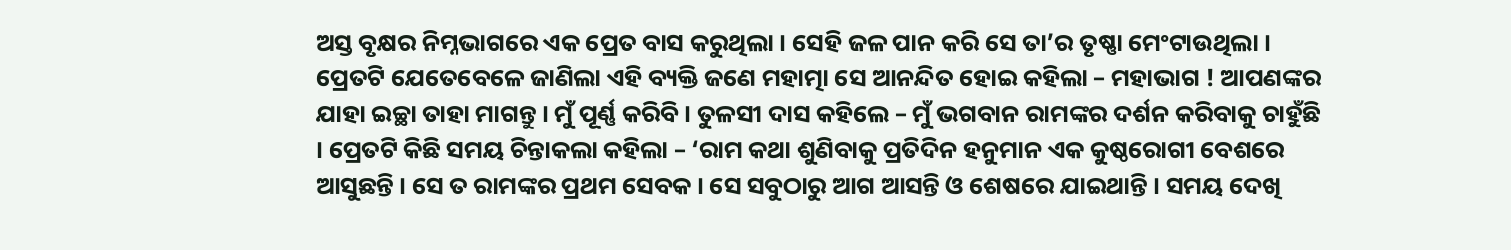ଅସ୍ତ ବୃକ୍ଷର ନିମ୍ନଭାଗରେ ଏକ ପ୍ରେତ ବାସ କରୁଥିଲା । ସେହି ଜଳ ପାନ କରି ସେ ତା’ର ତୃଷ୍ଣା ମେଂଟାଉଥିଲା । ପ୍ରେତଟି ଯେତେବେଳେ ଜାଣିଲା ଏହି ବ୍ୟକ୍ତି ଜଣେ ମହାତ୍ମା ସେ ଆନନ୍ଦିତ ହୋଇ କହିଲା – ମହାଭାଗ ! ଆପଣଙ୍କର ଯାହା ଇଚ୍ଛା ତାହା ମାଗନ୍ତୁ । ମୁଁ ପୂର୍ଣ୍ଣ କରିବି । ତୁଳସୀ ଦାସ କହିଲେ – ମୁଁ ଭଗବାନ ରାମଙ୍କର ଦର୍ଶନ କରିବାକୁ ଚାହୁଁଛି । ପ୍ରେତଟି କିଛି ସମୟ ଚିନ୍ତାକଲା କହିଲା – ‘ରାମ କଥା ଶୁଣିବାକୁ ପ୍ରତିଦିନ ହନୁମାନ ଏକ କୁଷ୍ଠରୋଗୀ ବେଶରେ ଆସୁଛନ୍ତି । ସେ ତ ରାମଙ୍କର ପ୍ରଥମ ସେବକ । ସେ ସବୁଠାରୁ ଆଗ ଆସନ୍ତି ଓ ଶେଷରେ ଯାଇଥାନ୍ତି । ସମୟ ଦେଖି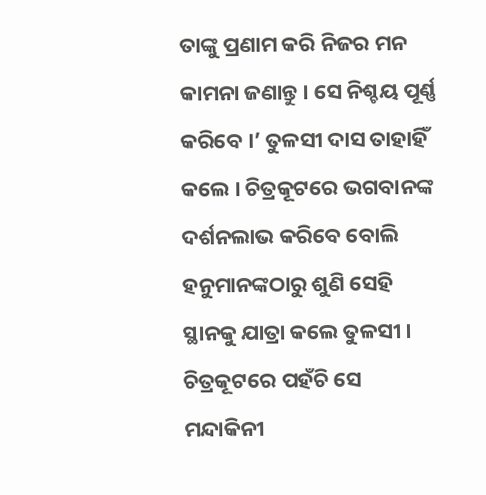ତାଙ୍କୁ ପ୍ରଣାମ କରି ନିଜର ମନ କାମନା ଜଣାନ୍ତୁ । ସେ ନିଶ୍ଚୟ ପୂର୍ଣ୍ଣ କରିବେ ।’ ତୁଳସୀ ଦାସ ତାହାହିଁ କଲେ । ଚିତ୍ରକୂଟରେ ଭଗବାନଙ୍କ ଦର୍ଶନଲାଭ କରିବେ ବୋଲି ହନୁମାନଙ୍କଠାରୁ ଶୁଣି ସେହି ସ୍ଥାନକୁ ଯାତ୍ରା କଲେ ତୁଳସୀ । ଚିତ୍ରକୂଟରେ ପହଁଚି ସେ ମନ୍ଦାକିନୀ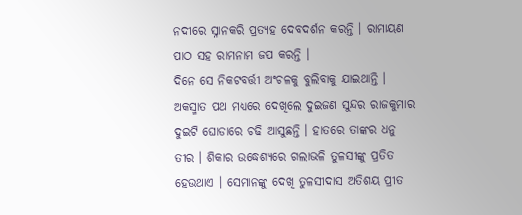ନଦୀରେ ସ୍ନାନକରି ପ୍ରତ୍ୟହ ଦେବଦର୍ଶନ କରନ୍ତି । ରାମାୟଣ ପାଠ ସହ ରାମନାମ ଜପ କରନ୍ତି ।
ଦିନେ ସେ ନିକଟବର୍ତ୍ତୀ ଅଂଚଳକୁ ବୁଲିବାକୁ ଯାଇଥାନ୍ତି । ଅକସ୍ମାତ ପଥ ମଧ୍ୟରେ ଦେଖିଲେ ଦୁଇଜଣ ସୁନ୍ଦର ରାଜକୁମାର ଦୁଇଟି ଘୋଡାରେ ଚଢି ଆସୁଛନ୍ତି । ହାତରେ ତାଙ୍କର ଧନୁ ତୀର । ଶିକାର ଉଦ୍ଧେଶ୍ୟରେ ଗଲାଭଳି ତୁଳସୀଙ୍କୁ ପ୍ରତିତ ହେଉଥାଏ । ସେମାନଙ୍କୁ ଦେଖି ତୁଳସୀଦାସ ଅତିଶୟ ପ୍ରୀତ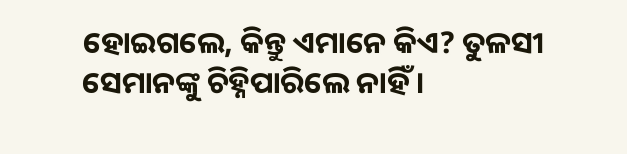ହୋଇଗଲେ, କିନ୍ତୁ ଏମାନେ କିଏ? ତୁଳସୀ ସେମାନଙ୍କୁ ଚିହ୍ନିପାରିଲେ ନାହିଁ ।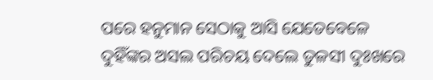ପରେ ହନୁମାନ ସେଠାକୁ ଆସି ଯେତେବେଳେ ଦୁହିଁଙ୍କର ଅସଲ ପରିଚୟ ଦେଲେ ତୁଳସୀ ଦୁଃଖରେ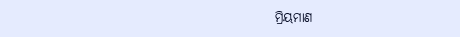ମ୍ରିୟମାଣ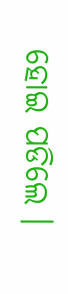ହୋଇ ପଡିଲେ ।